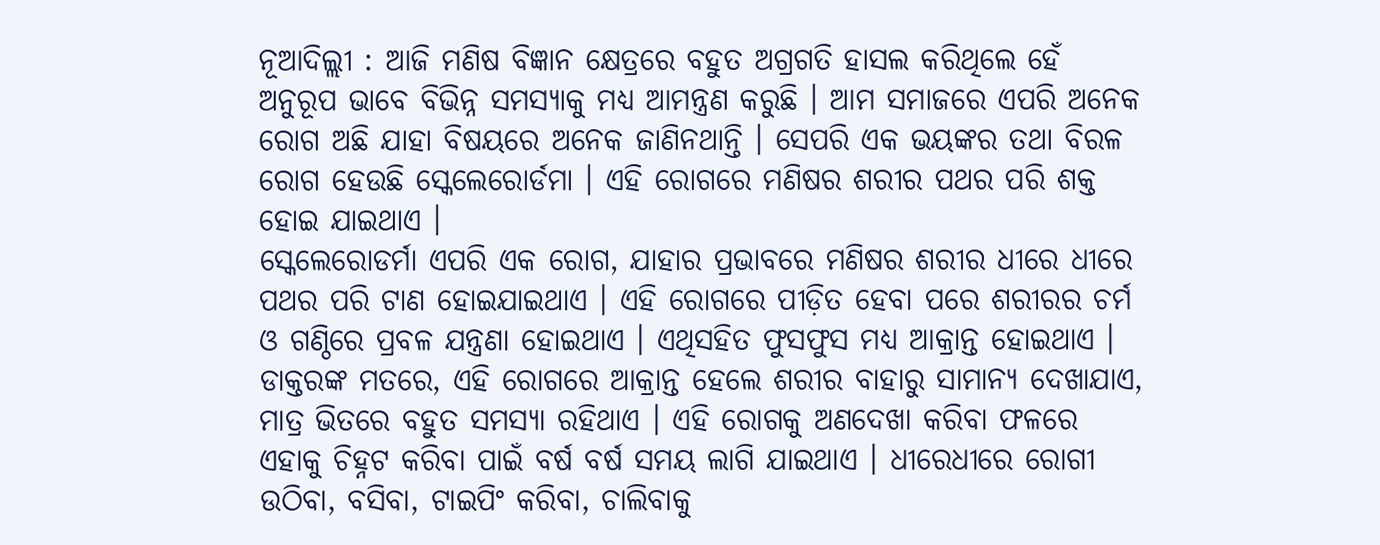ନୂଆଦିଲ୍ଲୀ : ଆଜି ମଣିଷ ବିଜ୍ଞାନ କ୍ଷେତ୍ରରେ ବହୁତ ଅଗ୍ରଗତି ହାସଲ କରିଥିଲେ ହେଁ ଅନୁରୂପ ଭାବେ ବିଭିନ୍ନ ସମସ୍ୟାକୁ ମଧ୍ୟ ଆମନ୍ତ୍ରଣ କରୁଛି । ଆମ ସମାଜରେ ଏପରି ଅନେକ ରୋଗ ଅଛି ଯାହା ବିଷୟରେ ଅନେକ ଜାଣିନଥାନ୍ତି । ସେପରି ଏକ ଭୟଙ୍କର ତଥା ବିରଳ ରୋଗ ହେଉଛି ସ୍କେଲେରୋର୍ଡମା । ଏହି ରୋଗରେ ମଣିଷର ଶରୀର ପଥର ପରି ଶକ୍ତ ହୋଇ ଯାଇଥାଏ ।
ସ୍କେଲେରୋଡର୍ମା ଏପରି ଏକ ରୋଗ, ଯାହାର ପ୍ରଭାବରେ ମଣିଷର ଶରୀର ଧୀରେ ଧୀରେ ପଥର ପରି ଟାଣ ହୋଇଯାଇଥାଏ । ଏହି ରୋଗରେ ପୀଡ଼ିତ ହେବା ପରେ ଶରୀରର ଚର୍ମ ଓ ଗଣ୍ଠିରେ ପ୍ରବଳ ଯନ୍ତ୍ରଣା ହୋଇଥାଏ । ଏଥିସହିତ ଫୁସଫୁସ ମଧ୍ୟ ଆକ୍ରାନ୍ତ ହୋଇଥାଏ । ଡାକ୍ତରଙ୍କ ମତରେ, ଏହି ରୋଗରେ ଆକ୍ରାନ୍ତ ହେଲେ ଶରୀର ବାହାରୁ ସାମାନ୍ୟ ଦେଖାଯାଏ, ମାତ୍ର ଭିତରେ ବହୁତ ସମସ୍ୟା ରହିଥାଏ । ଏହି ରୋଗକୁ ଅଣଦେଖା କରିବା ଫଳରେ ଏହାକୁ ଚିହ୍ନଟ କରିବା ପାଇଁ ବର୍ଷ ବର୍ଷ ସମୟ ଲାଗି ଯାଇଥାଏ । ଧୀରେଧୀରେ ରୋଗୀ ଉଠିବା, ବସିବା, ଟାଇପିଂ କରିବା, ଚାଲିବାକୁ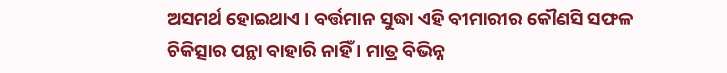ଅସମର୍ଥ ହୋଇଥାଏ । ବର୍ତ୍ତମାନ ସୁଦ୍ଧା ଏହି ବୀମାରୀର କୌଣସି ସଫଳ ଚିକିତ୍ସାର ପନ୍ଥା ବାହାରି ନାହିଁ । ମାତ୍ର ବିଭିନ୍ନ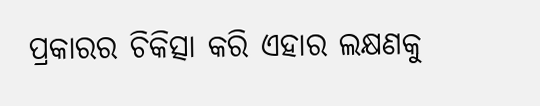ପ୍ରକାରର ଚିକିତ୍ସା କରି ଏହାର ଲକ୍ଷଣକୁ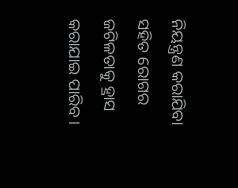ନିୟନ୍ତ୍ରଣ କରାଯିବା ସହିତ ରୋଗର ଜଟିଳତାକୁ ହ୍ରାସ କରାଯାଇ ପାରିବ ।